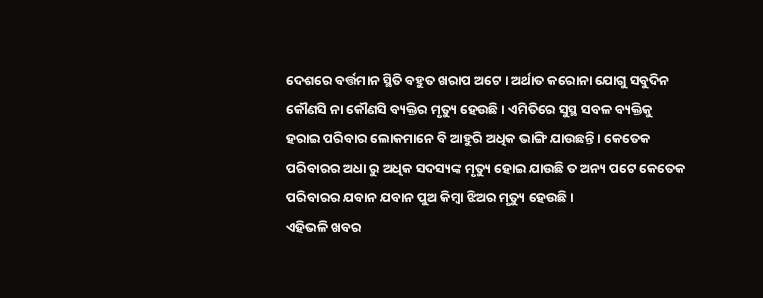ଦେଶରେ ବର୍ତ୍ତମାନ ସ୍ଥିତି ବହୁତ ଖରାପ ଅଟେ । ଅର୍ଥାତ କରୋନା ଯୋଗୁ ସବୁଦିନ କୌଣସି ନା କୌଣସି ବ୍ୟକ୍ତିର ମୃତ୍ୟୁ ହେଉଛି । ଏମିତିରେ ସୁସ୍ଥ ସବଳ ବ୍ୟକ୍ତିକୁ ହରାଇ ପରିବାର ଲୋକମାନେ ବି ଆହୁରି ଅଧିକ ଭାଙ୍ଗି ଯାଉଛନ୍ତି । କେତେକ ପରିବାରର ଅଧା ରୁ ଅଧିକ ସଦସ୍ୟଙ୍କ ମୃତ୍ୟୁ ହୋଇ ଯାଉଛି ତ ଅନ୍ୟ ପଟେ କେତେକ ପରିବାରର ଯବାନ ଯବାନ ପୁଅ କିମ୍ବା ଝିଅର ମୃତ୍ୟୁ ହେଉଛି ।
ଏହିଭଳି ଖବର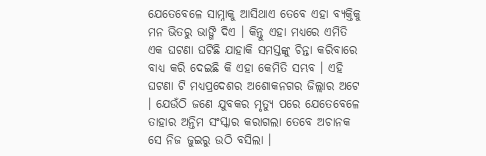ଯେତେବେଳେ ସାମ୍ନାକୁ ଆସିଥାଏ ତେବେ ଏହା ବ୍ୟକ୍ତିକୁ ମନ ଭିତରୁ ଭାଙ୍ଗି ଦିଏ । କିନ୍ତୁ ଏହା ମଧ୍ୟରେ ଏମିତି ଏକ ଘଟଣା ଘଟିଛି ଯାହାକି ସମସ୍ତଙ୍କୁ ଚିନ୍ତା କରିବାରେ ବାଧ୍ୟ କରି ଦେଇଛି କି ଏହା କେମିତି ସମ୍ଭବ । ଏହି ଘଟଣା ଟି ମଧ୍ୟପ୍ରଦେଶର ଅଶୋକନଗର ଜିଲ୍ଲାର ଅଟେ । ଯେଉଁଠି ଜଣେ ଯୁବକର ମୃତ୍ୟୁ ପରେ ଯେତେବେଳେ ତାହାର ଅନ୍ତିମ ସଂସ୍କାର କରାଗଲା ତେବେ ଅଚାନକ ସେ ନିଜ ଜୁଇରୁ ଉଠି ବସିଲା ।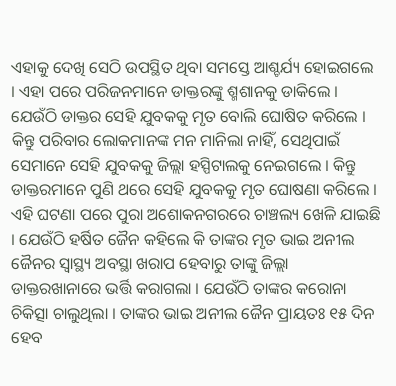ଏହାକୁ ଦେଖି ସେଠି ଉପସ୍ଥିତ ଥିବା ସମସ୍ତେ ଆଶ୍ଚର୍ଯ୍ୟ ହୋଇଗଲେ । ଏହା ପରେ ପରିଜନମାନେ ଡାକ୍ତରଙ୍କୁ ଶ୍ମଶାନକୁ ଡାକିଲେ । ଯେଉଁଠି ଡାକ୍ତର ସେହି ଯୁବକକୁ ମୃତ ବୋଲି ଘୋଷିତ କରିଲେ । କିନ୍ତୁ ପରିବାର ଲୋକମାନଙ୍କ ମନ ମାନିଲା ନାହିଁ, ସେଥିପାଇଁ ସେମାନେ ସେହି ଯୁବକକୁ ଜିଲ୍ଲା ହସ୍ପିଟାଲକୁ ନେଇଗଲେ । କିନ୍ତୁ ଡାକ୍ତରମାନେ ପୁଣି ଥରେ ସେହି ଯୁବକକୁ ମୃତ ଘୋଷଣା କରିଲେ ।
ଏହି ଘଟଣା ପରେ ପୁରା ଅଶୋକନଗରରେ ଚାଞ୍ଚଲ୍ୟ ଖେଳି ଯାଇଛି । ଯେଉଁଠି ହର୍ଷିତ ଜୈନ କହିଲେ କି ତାଙ୍କର ମୃତ ଭାଇ ଅନୀଲ ଜୈନର ସ୍ୱାସ୍ଥ୍ୟ ଅବସ୍ଥା ଖରାପ ହେବାରୁ ତାଙ୍କୁ ଜିଲ୍ଲା ଡାକ୍ତରଖାନାରେ ଭର୍ତ୍ତି କରାଗଲା । ଯେଉଁଠି ତାଙ୍କର କରୋନା ଚିକିତ୍ସା ଚାଲୁଥିଲା । ତାଙ୍କର ଭାଇ ଅନୀଲ ଜୈନ ପ୍ରାୟତଃ ୧୫ ଦିନ ହେବ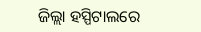ଜିଲ୍ଲା ହସ୍ପିଟାଲରେ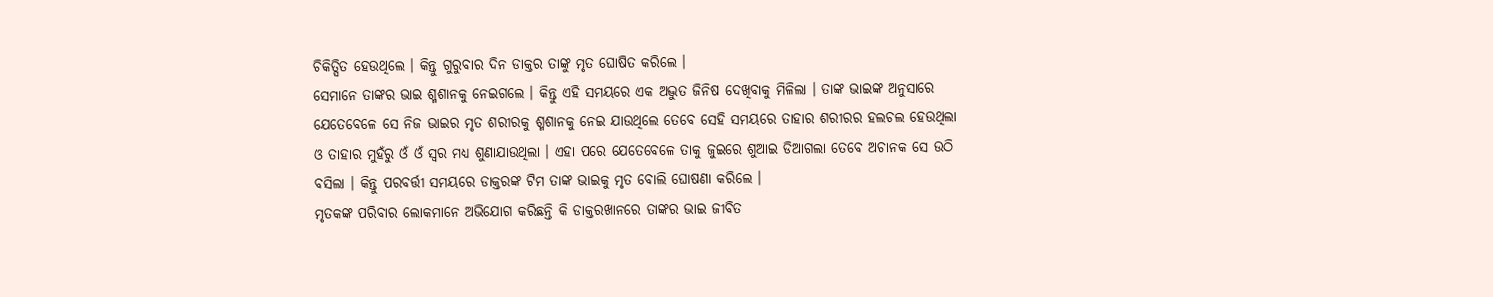ଚିକିତ୍ସିତ ହେଉଥିଲେ । କିନ୍ତୁ ଗୁରୁବାର ଦିନ ଡାକ୍ତର ତାଙ୍କୁ ମୃତ ଘୋଷିତ କରିଲେ ।
ସେମାନେ ତାଙ୍କର ଭାଇ ଶ୍ମଶାନକୁ ନେଇଗଲେ । କିନ୍ତୁ ଏହି ସମୟରେ ଏକ ଅଦ୍ଭୁତ ଜିନିଷ ଦେଖିବାକୁ ମିଳିଲା । ତାଙ୍କ ଭାଇଙ୍କ ଅନୁସାରେ ଯେତେବେଳେ ସେ ନିଜ ଭାଇର ମୃତ ଶରୀରକୁ ଶ୍ମଶାନକୁ ନେଇ ଯାଉଥିଲେ ତେବେ ସେହି ସମୟରେ ତାହାର ଶରୀରର ହଲଚଲ ହେଉଥିଲା ଓ ତାହାର ମୁହଁରୁ ଓଁ ଓଁ ସ୍ଵର ମଧ୍ୟ ଶୁଣାଯାଉଥିଲା । ଏହା ପରେ ଯେତେବେଳେ ତାକୁ ଜୁଇରେ ଶୁଆଇ ଡିଆଗଲା ତେବେ ଅଚାନକ ସେ ଉଠି ବସିଲା । କିନ୍ତୁ ପରବର୍ତ୍ତୀ ସମୟରେ ଡାକ୍ତରଙ୍କ ଟିମ ତାଙ୍କ ଭାଇକୁ ମୃତ ବୋଲି ଘୋଷଣା କରିଲେ ।
ମୃତକଙ୍କ ପରିବାର ଲୋକମାନେ ଅଭିଯୋଗ କରିଛନ୍ତି କି ଡାକ୍ତରଖାନରେ ତାଙ୍କର ଭାଇ ଜୀବିତ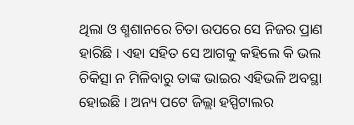ଥିଲା ଓ ଶ୍ମଶାନରେ ଚିତା ଉପରେ ସେ ନିଜର ପ୍ରାଣ ହାରିଛି । ଏହା ସହିତ ସେ ଆଗକୁ କହିଲେ କି ଭଲ ଚିକିତ୍ସା ନ ମିଳିବାରୁ ତାଙ୍କ ଭାଇର ଏହିଭଳି ଅବସ୍ଥା ହୋଇଛି । ଅନ୍ୟ ପଟେ ଜିଲ୍ଲା ହସ୍ପିଟାଲର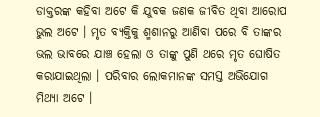ଡାକ୍ତରଙ୍କ କହିବା ଅଟେ କି ଯୁବକ ଜଣକ ଜୀବିତ ଥିବା ଆରୋପ ଭୁଲ ଅଟେ । ମୃତ ବ୍ୟକ୍ତିକୁ ଶ୍ମଶାନରୁ ଆଣିବା ପରେ ବି ତାଙ୍କର ଭଲ ଭାବରେ ଯାଞ୍ଚ ହେଲା ଓ ତାଙ୍କୁ ପୁଣି ଥରେ ମୃତ ଘୋଷିତ କରାଯାଇଥିଲା । ପରିବାର ଲୋକମାନଙ୍କ ସମସ୍ତ ଅଭିଯୋଗ ମିଥ୍ୟା ଅଟେ ।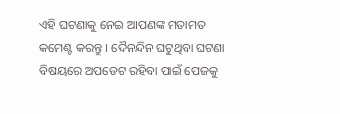ଏହି ଘଟଣାକୁ ନେଇ ଆପଣଙ୍କ ମତାମତ କମେଣ୍ଟ କରନ୍ତୁ । ଦୈନନ୍ଦିନ ଘଟୁଥିବା ଘଟଣା ବିଷୟରେ ଅପଡେଟ ରହିବା ପାଇଁ ପେଜକୁ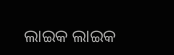ଲାଇକ ଲାଇକ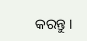କରନ୍ତୁ ।